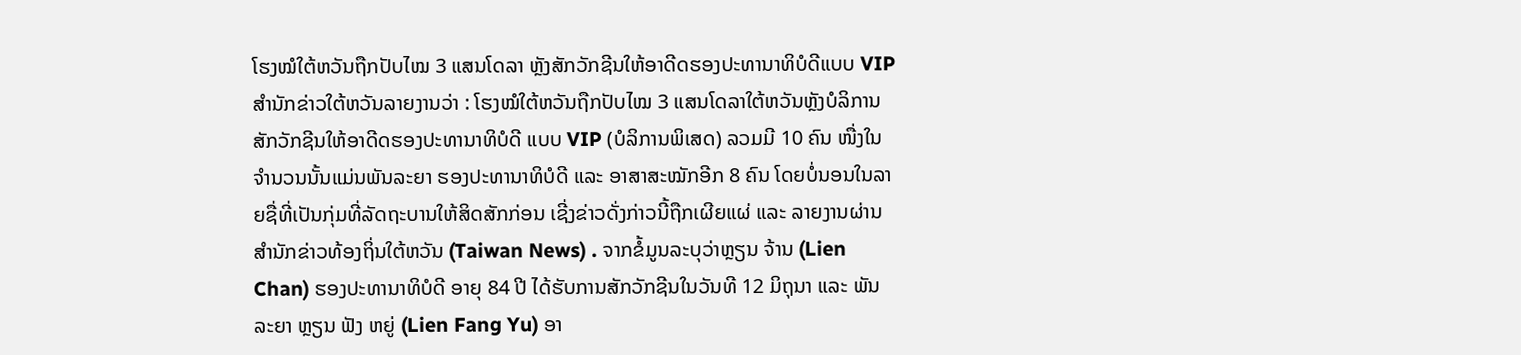ໂຮງໝໍໃຕ້ຫວັນຖືກປັບໄໝ 3 ແສນໂດລາ ຫຼັງສັກວັກຊີນໃຫ້ອາດີດຮອງປະທານາທິບໍດີແບບ VIP
ສໍານັກຂ່າວໃຕ້ຫວັນລາຍງານວ່າ : ໂຮງໝໍໃຕ້ຫວັນຖືກປັບໄໝ 3 ແສນໂດລາໃຕ້ຫວັນຫຼັງບໍລິການສັກວັກຊີນໃຫ້ອາດີດຮອງປະທານາທິບໍດີ ແບບ VIP (ບໍລິການພິເສດ) ລວມມີ 10 ຄົນ ໜື່ງໃນຈໍານວນນັ້ນແມ່ນພັນລະຍາ ຮອງປະທານາທິບໍດີ ແລະ ອາສາສະໝັກອີກ 8 ຄົນ ໂດຍບໍ່ນອນໃນລາຍຊື່ທີ່ເປັນກຸ່ມທີ່ລັດຖະບານໃຫ້ສິດສັກກ່ອນ ເຊີ່ງຂ່າວດັ່ງກ່າວນີ້ຖືກເຜີຍແຜ່ ແລະ ລາຍງານຜ່ານສໍານັກຂ່າວທ້ອງຖິ່ນໃຕ້ຫວັນ (Taiwan News) . ຈາກຂໍ້ມູນລະບຸວ່າຫຼຽນ ຈ້ານ (Lien Chan) ຮອງປະທານາທິບໍດີ ອາຍຸ 84 ປີ ໄດ້ຮັບການສັກວັກຊີນໃນວັນທີ 12 ມິຖຸນາ ແລະ ພັນລະຍາ ຫຼຽນ ຟັງ ຫຍູ່ (Lien Fang Yu) ອາ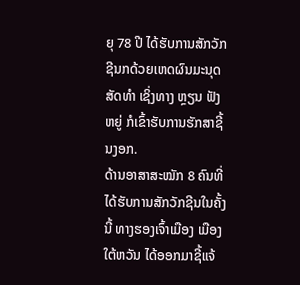ຍຸ 78 ປີ ໄດ້ຮັບການສັກວັກຊີນກດ້ວຍເຫດຜົນມະນຸດສັດທໍາ ເຊິ່ງທາງ ຫຼຽນ ຟັງ ຫຍູ່ ກໍເຂົ້າຮັບການຮັກສາຊີ້ນງອກ.
ດ້ານອາສາສະໝັກ 8 ຄົນທີ່ໄດ້ຮັບການສັກວັກຊີນໃນຄັ້ງນີ້ ທາງຮອງເຈົ້າເມືອງ ເມືອງໃຕ້ຫວັນ ໄດ້ອອກມາຊີ້ແຈ້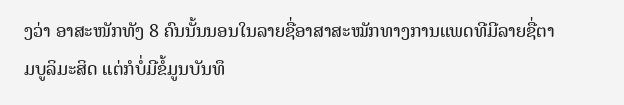ງວ່າ ອາສະໜັກທັງ 8 ຄົນນັ້ນນອນໃນລາຍຊື່ອາສາສະໝັກທາງການແພດທີມີລາຍຊື່ຕາມບູລິມະສິດ ແຕ່ກໍບໍ່ມີຂໍ້ມູນບັນທຶ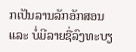ກເປັນລານລັກອັກສອນ ແລະ ບໍ່ມີລາຍຊື່ລົງທະບຽ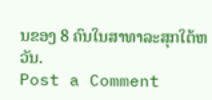ນຂອງ 8 ຄົນໃນສາທາລະສຸກໃຕ້ຫວັນ.
Post a Comment